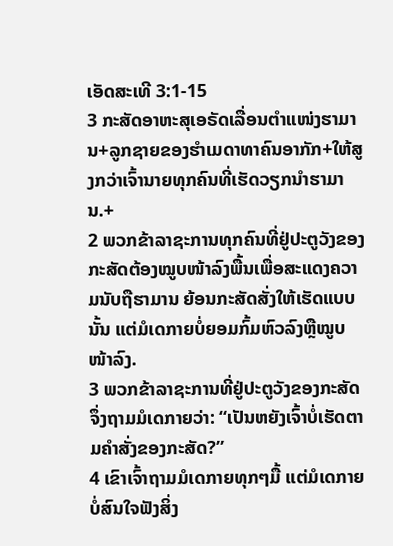ເອັດສະເທີ 3:1-15
3 ກະສັດອາຫະສຸເອຣັດເລື່ອນຕຳແໜ່ງຮາມານ+ລູກຊາຍຂອງຮຳເມດາທາຄົນອາກັກ+ໃຫ້ສູງກວ່າເຈົ້ານາຍທຸກຄົນທີ່ເຮັດວຽກນຳຮາມານ.+
2 ພວກຂ້າລາຊະການທຸກຄົນທີ່ຢູ່ປະຕູວັງຂອງກະສັດຕ້ອງໝູບໜ້າລົງພື້ນເພື່ອສະແດງຄວາມນັບຖືຮາມານ ຍ້ອນກະສັດສັ່ງໃຫ້ເຮັດແບບນັ້ນ ແຕ່ມໍເດກາຍບໍ່ຍອມກົ້ມຫົວລົງຫຼືໝູບໜ້າລົງ.
3 ພວກຂ້າລາຊະການທີ່ຢູ່ປະຕູວັງຂອງກະສັດຈຶ່ງຖາມມໍເດກາຍວ່າ: “ເປັນຫຍັງເຈົ້າບໍ່ເຮັດຕາມຄຳສັ່ງຂອງກະສັດ?”
4 ເຂົາເຈົ້າຖາມມໍເດກາຍທຸກໆມື້ ແຕ່ມໍເດກາຍບໍ່ສົນໃຈຟັງສິ່ງ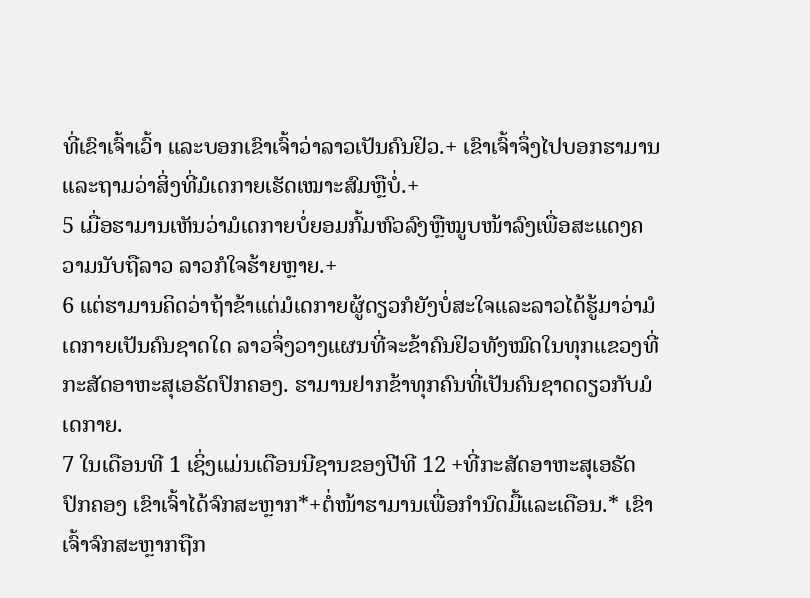ທີ່ເຂົາເຈົ້າເວົ້າ ແລະບອກເຂົາເຈົ້າວ່າລາວເປັນຄົນຢິວ.+ ເຂົາເຈົ້າຈຶ່ງໄປບອກຮາມານແລະຖາມວ່າສິ່ງທີ່ມໍເດກາຍເຮັດເໝາະສົມຫຼືບໍ່.+
5 ເມື່ອຮາມານເຫັນວ່າມໍເດກາຍບໍ່ຍອມກົ້ມຫົວລົງຫຼືໝູບໜ້າລົງເພື່ອສະແດງຄວາມນັບຖືລາວ ລາວກໍໃຈຮ້າຍຫຼາຍ.+
6 ແຕ່ຮາມານຄິດວ່າຖ້າຂ້າແຕ່ມໍເດກາຍຜູ້ດຽວກໍຍັງບໍ່ສະໃຈແລະລາວໄດ້ຮູ້ມາວ່າມໍເດກາຍເປັນຄົນຊາດໃດ ລາວຈຶ່ງວາງແຜນທີ່ຈະຂ້າຄົນຢິວທັງໝົດໃນທຸກແຂວງທີ່ກະສັດອາຫະສຸເອຣັດປົກຄອງ. ຮາມານຢາກຂ້າທຸກຄົນທີ່ເປັນຄົນຊາດດຽວກັບມໍເດກາຍ.
7 ໃນເດືອນທີ 1 ເຊິ່ງແມ່ນເດືອນນີຊານຂອງປີທີ 12 +ທີ່ກະສັດອາຫະສຸເອຣັດປົກຄອງ ເຂົາເຈົ້າໄດ້ຈົກສະຫຼາກ*+ຕໍ່ໜ້າຮາມານເພື່ອກຳນົດມື້ແລະເດືອນ.* ເຂົາເຈົ້າຈົກສະຫຼາກຖືກ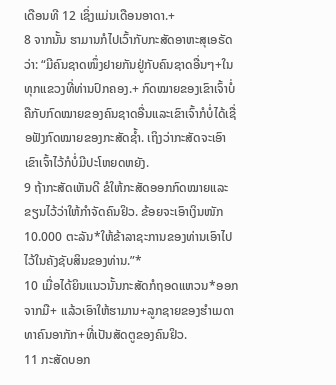ເດືອນທີ 12 ເຊິ່ງແມ່ນເດືອນອາດາ.+
8 ຈາກນັ້ນ ຮາມານກໍໄປເວົ້າກັບກະສັດອາຫະສຸເອຣັດວ່າ: “ມີຄົນຊາດໜຶ່ງຢາຍກັນຢູ່ກັບຄົນຊາດອື່ນໆ+ໃນທຸກແຂວງທີ່ທ່ານປົກຄອງ.+ ກົດໝາຍຂອງເຂົາເຈົ້າບໍ່ຄືກັບກົດໝາຍຂອງຄົນຊາດອື່ນແລະເຂົາເຈົ້າກໍບໍ່ໄດ້ເຊື່ອຟັງກົດໝາຍຂອງກະສັດຊ້ຳ. ເຖິງວ່າກະສັດຈະເອົາເຂົາເຈົ້າໄວ້ກໍບໍ່ມີປະໂຫຍດຫຍັງ.
9 ຖ້າກະສັດເຫັນດີ ຂໍໃຫ້ກະສັດອອກກົດໝາຍແລະຂຽນໄວ້ວ່າໃຫ້ກຳຈັດຄົນຢິວ. ຂ້ອຍຈະເອົາເງິນໜັກ 10.000 ຕະລັນ*ໃຫ້ຂ້າລາຊະການຂອງທ່ານເອົາໄປໄວ້ໃນຄັງຊັບສິນຂອງທ່ານ.”*
10 ເມື່ອໄດ້ຍິນແນວນັ້ນກະສັດກໍຖອດແຫວນ*ອອກຈາກມື+ ແລ້ວເອົາໃຫ້ຮາມານ+ລູກຊາຍຂອງຮຳເມດາທາຄົນອາກັກ+ທີ່ເປັນສັດຕູຂອງຄົນຢິວ.
11 ກະສັດບອກ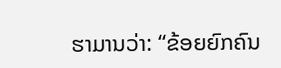ຮາມານວ່າ: “ຂ້ອຍຍົກຄົນ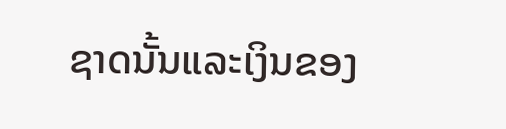ຊາດນັ້ນແລະເງິນຂອງ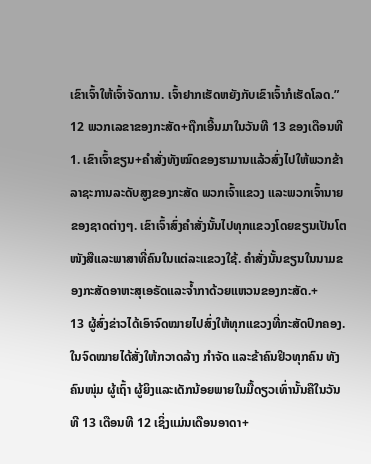ເຂົາເຈົ້າໃຫ້ເຈົ້າຈັດການ. ເຈົ້າຢາກເຮັດຫຍັງກັບເຂົາເຈົ້າກໍເຮັດໂລດ.”
12 ພວກເລຂາຂອງກະສັດ+ຖືກເອີ້ນມາໃນວັນທີ 13 ຂອງເດືອນທີ 1. ເຂົາເຈົ້າຂຽນ+ຄຳສັ່ງທັງໝົດຂອງຮາມານແລ້ວສົ່ງໄປໃຫ້ພວກຂ້າລາຊະການລະດັບສູງຂອງກະສັດ ພວກເຈົ້າແຂວງ ແລະພວກເຈົ້ານາຍຂອງຊາດຕ່າງໆ. ເຂົາເຈົ້າສົ່ງຄຳສັ່ງນັ້ນໄປທຸກແຂວງໂດຍຂຽນເປັນໂຕໜັງສືແລະພາສາທີ່ຄົນໃນແຕ່ລະແຂວງໃຊ້. ຄຳສັ່ງນັ້ນຂຽນໃນນາມຂອງກະສັດອາຫະສຸເອຣັດແລະຈ້ຳກາດ້ວຍແຫວນຂອງກະສັດ.+
13 ຜູ້ສົ່ງຂ່າວໄດ້ເອົາຈົດໝາຍໄປສົ່ງໃຫ້ທຸກແຂວງທີ່ກະສັດປົກຄອງ. ໃນຈົດໝາຍໄດ້ສັ່ງໃຫ້ກວາດລ້າງ ກຳຈັດ ແລະຂ້າຄົນຢິວທຸກຄົນ ທັງຄົນໜຸ່ມ ຜູ້ເຖົ້າ ຜູ້ຍິງແລະເດັກນ້ອຍພາຍໃນມື້ດຽວເທົ່ານັ້ນຄືໃນວັນທີ 13 ເດືອນທີ 12 ເຊິ່ງແມ່ນເດືອນອາດາ+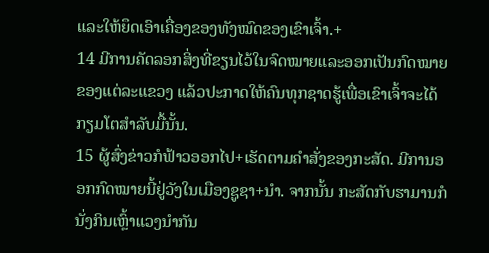ແລະໃຫ້ຍຶດເອົາເຄື່ອງຂອງທັງໝົດຂອງເຂົາເຈົ້າ.+
14 ມີການຄັດລອກສິ່ງທີ່ຂຽນໄວ້ໃນຈົດໝາຍແລະອອກເປັນກົດໝາຍຂອງແຕ່ລະແຂວງ ແລ້ວປະກາດໃຫ້ຄົນທຸກຊາດຮູ້ເພື່ອເຂົາເຈົ້າຈະໄດ້ກຽມໂຕສຳລັບມື້ນັ້ນ.
15 ຜູ້ສົ່ງຂ່າວກໍຟ້າວອອກໄປ+ເຮັດຕາມຄຳສັ່ງຂອງກະສັດ. ມີການອອກກົດໝາຍນີ້ຢູ່ວັງໃນເມືອງຊູຊາ+ນຳ. ຈາກນັ້ນ ກະສັດກັບຮາມານກໍນັ່ງກິນເຫຼົ້າແວງນຳກັນ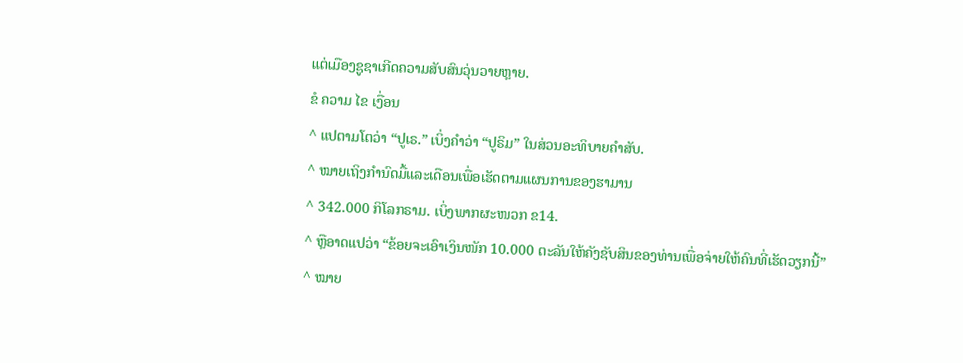ແຕ່ເມືອງຊູຊາເກີດຄວາມສັບສົນວຸ່ນວາຍຫຼາຍ.
ຂໍ ຄວາມ ໄຂ ເງື່ອນ
^ ແປຕາມໂຕວ່າ “ປູເຣ.” ເບິ່ງຄຳວ່າ “ປູຣິມ” ໃນສ່ວນອະທິບາຍຄຳສັບ.
^ ໝາຍເຖິງກຳນົດມື້ແລະເດືອນເພື່ອເຮັດຕາມແຜນການຂອງຮາມານ
^ 342.000 ກິໂລກຣາມ. ເບິ່ງພາກຜະໜວກ ຂ14.
^ ຫຼືອາດແປວ່າ “ຂ້ອຍຈະເອົາເງິນໜັກ 10.000 ຕະລັນໃຫ້ຄັງຊັບສິນຂອງທ່ານເພື່ອຈ່າຍໃຫ້ຄົນທີ່ເຮັດວຽກນີ້”
^ ໝາຍ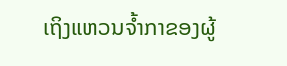ເຖິງແຫວນຈ້ຳກາຂອງຜູ້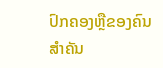ປົກຄອງຫຼືຂອງຄົນສຳຄັນ